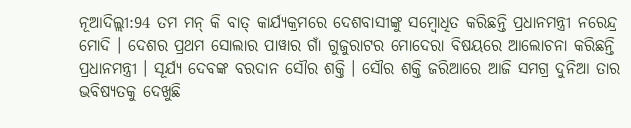ନୂଆଦିଲ୍ଲୀ:94 ତମ ମନ୍ କି ବାତ୍ କାର୍ଯ୍ୟକ୍ରମରେ ଦେଶବାସୀଙ୍କୁ ସମ୍ବୋଧିତ କରିଛନ୍ତି ପ୍ରଧାନମନ୍ତ୍ରୀ ନରେନ୍ଦ୍ର ମୋଦି । ଦେଶର ପ୍ରଥମ ସୋଲାର ପାୱାର ଗାଁ ଗୁଜୁରାଟର ମୋଦେରା ବିଷୟରେ ଆଲୋଚନା କରିଛନ୍ତି ପ୍ରଧାନମନ୍ତ୍ରୀ । ସୂର୍ଯ୍ୟ ଦେବଙ୍କ ବରଦାନ ସୌର ଶକ୍ତି । ସୌର ଶକ୍ତି ଜରିଆରେ ଆଜି ସମଗ୍ର ଦୁନିଆ ତାର ଭବିଷ୍ୟତକୁ ଦେଖୁଛି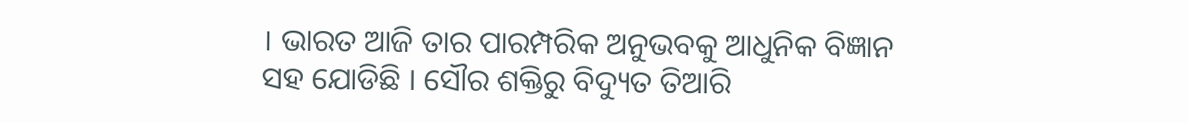। ଭାରତ ଆଜି ତାର ପାରମ୍ପରିକ ଅନୁଭବକୁ ଆଧୁନିକ ବିଜ୍ଞାନ ସହ ଯୋଡିଛି । ସୌର ଶକ୍ତିରୁ ବିଦ୍ୟୁତ ତିଆରି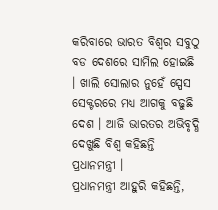କରିବାରେ ଭାରତ ବିଶ୍ବର ସବୁଠୁ ବଡ ଦେଶରେ ସାମିଲ ହୋଇଛି । ଖାଲି ସୋଲାର ନୁହେଁ ସ୍ପେସ ସେକ୍ଟରରେ ମଧ୍ୟ ଆଗକୁ ବଢୁଛି ଦେଶ । ଆଜି ଭାରତର ଅଭିବୃଦ୍ଧି ଦେଖୁଛି ବିଶ୍ବ କହିଛନ୍ତି ପ୍ରଧାନମନ୍ତ୍ରୀ ।
ପ୍ରଧାନମନ୍ତ୍ରୀ ଆହୁରି କହିଛନ୍ତି,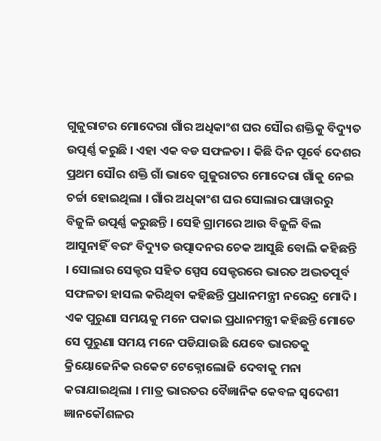ଗୁଜୁରାଟର ମୋଦେରା ଗାଁର ଅଧିକାଂଶ ଘର ସୌର ଶକ୍ତିକୁ ବିଦ୍ୟୁତ ଉତ୍ପର୍ଣ୍ଣ କରୁଛି । ଏହା ଏକ ବଡ ସଫଳତା । କିଛି ଦିନ ପୂର୍ବେ ଦେଶର ପ୍ରଥମ ସୌର ଶକ୍ତି ଗାଁ ଭାବେ ଗୁଜୁରାଟର ମୋଦେରା ଗାଁକୁ ନେଇ ଚର୍ଚ୍ଚା ହୋଇଥିଲା । ଗାଁର ଅଧିକାଂଶ ଘର ସୋଲାର ପାୱାରରୁ ବିଜୁଳି ଉତ୍ପର୍ଣ୍ଣ କରୁଛନ୍ତି । ସେହି ଗ୍ରାମରେ ଆଉ ବିଜୁଳି ବିଲ ଆସୁନାହିଁ ବରଂ ବିଦ୍ୟୁତ ଉତ୍ପାଦନର ଚେକ ଆସୁଛି ବୋଲି କହିଛନ୍ତି । ସୋଲାର ସେକ୍ଟର ସହିତ ସ୍ପେସ ସେକ୍ଟରରେ ଭାରତ ଅଦ୍ଭତପୂର୍ବ ସଫଳତା ହାସଲ କରିଥିବା କହିଛନ୍ତି ପ୍ରଧାନମନ୍ତ୍ରୀ ନରେନ୍ଦ୍ର ମୋଦି ।
ଏକ ପୁରୁଣା ସମୟକୁ ମନେ ପକାଇ ପ୍ରଧାନମନ୍ତ୍ରୀ କହିଛନ୍ତି ମୋତେ ସେ ପୁରୁଣା ସମୟ ମନେ ପଡିଯାଉଛି ଯେବେ ଭାରତକୁ କ୍ରିୟୋଜେନିକ ରକେଟ ଟେକ୍ନୋଲୋଜି ଦେବାକୁ ମନା କରାଯାଇଥିଲା । ମାତ୍ର ଭାରତର ବୈଜ୍ଞାନିକ କେବଳ ସ୍ବଦେଶୀ ଜ୍ଞାନକୌଶଳର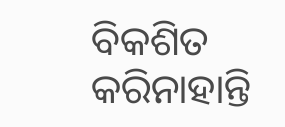ବିକଶିତ କରିନାହାନ୍ତି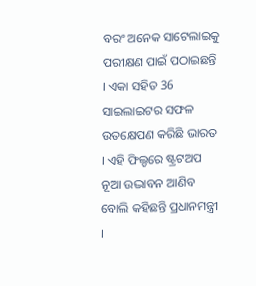ବରଂ ଅନେକ ସାଟେଲାଇକୁ ପରୀକ୍ଷଣ ପାଇଁ ପଠାଇଛନ୍ତି । ଏକା ସହିତ 36 ସାଇଲାଇଟର ସଫଳ ଉତକ୍ଷେପଣ କରିଛି ଭାରତ । ଏହି ଫିଲ୍ଡରେ ଷ୍ଟ୍ରଟଅପ ନୂଆ ଉଦ୍ଭାବନ ଆଣିବ ବୋଲି କହିଛନ୍ତି ପ୍ରଧାନମନ୍ତ୍ରୀ ।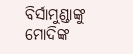ବିର୍ସାମୁଣ୍ଡାଙ୍କୁ ମୋଦିଙ୍କ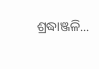ଶ୍ରଦ୍ଧାଞ୍ଜଳି...